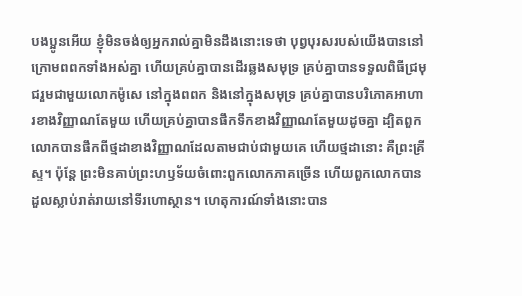បងប្អូនអើយ ខ្ញុំមិនចង់ឲ្យអ្នករាល់គ្នាមិនដឹងនោះទេថា បុព្វបុរសរបស់យើងបាននៅក្រោមពពកទាំងអស់គ្នា ហើយគ្រប់គ្នាបានដើរឆ្លងសមុទ្រ គ្រប់គ្នាបានទទួលពិធីជ្រមុជរួមជាមួយលោកម៉ូសេ នៅក្នុងពពក និងនៅក្នុងសមុទ្រ គ្រប់គ្នាបានបរិភោគអាហារខាងវិញ្ញាណតែមួយ ហើយគ្រប់គ្នាបានផឹកទឹកខាងវិញ្ញាណតែមួយដូចគ្នា ដ្បិតពួកលោកបានផឹកពីថ្មដាខាងវិញ្ញាណដែលតាមជាប់ជាមួយគេ ហើយថ្មដានោះ គឺព្រះគ្រីស្ទ។ ប៉ុន្តែ ព្រះមិនគាប់ព្រះហឫទ័យចំពោះពួកលោកភាគច្រើន ហើយពួកលោកបានដួលស្លាប់រាត់រាយនៅទីរហោស្ថាន។ ហេតុការណ៍ទាំងនោះបាន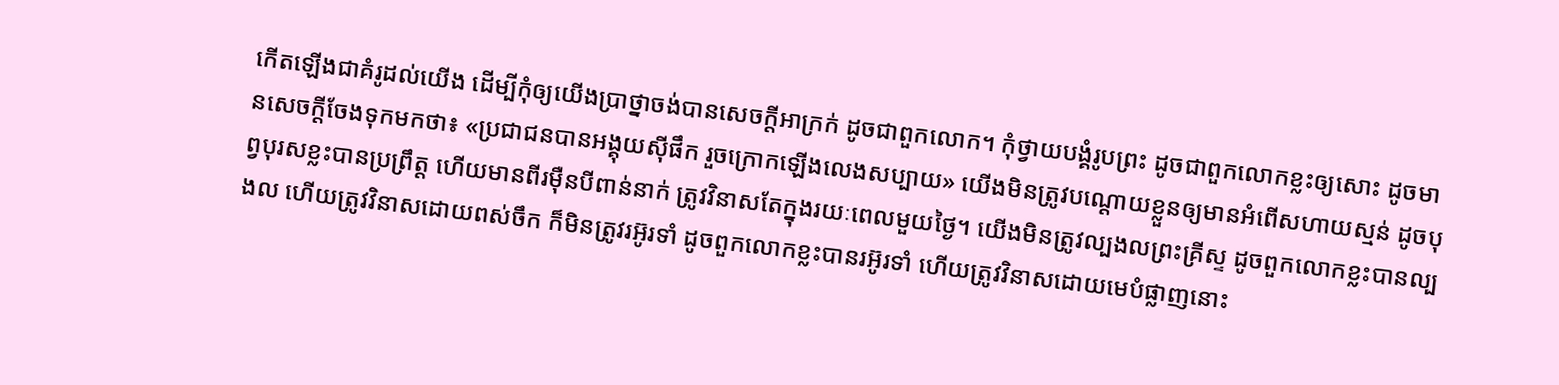កើតឡើងជាគំរូដល់យើង ដើម្បីកុំឲ្យយើងប្រាថ្នាចង់បានសេចក្តីអាក្រក់ ដូចជាពួកលោក។ កុំថ្វាយបង្គំរូបព្រះ ដូចជាពួកលោកខ្លះឲ្យសោះ ដូចមានសេចក្តីចែងទុកមកថា៖ «ប្រជាជនបានអង្គុយស៊ីផឹក រួចក្រោកឡើងលេងសប្បាយ» យើងមិនត្រូវបណ្ដោយខ្លួនឲ្យមានអំពើសហាយស្មន់ ដូចបុព្វបុរសខ្លះបានប្រព្រឹត្ត ហើយមានពីរម៉ឺនបីពាន់នាក់ ត្រូវវិនាសតែក្នុងរយៈពេលមួយថ្ងៃ។ យើងមិនត្រូវល្បងលព្រះគ្រីស្ទ ដូចពួកលោកខ្លះបានល្បងល ហើយត្រូវវិនាសដោយពស់ចឹក ក៏មិនត្រូវរអ៊ូរទាំ ដូចពួកលោកខ្លះបានរអ៊ូរទាំ ហើយត្រូវវិនាសដោយមេបំផ្លាញនោះ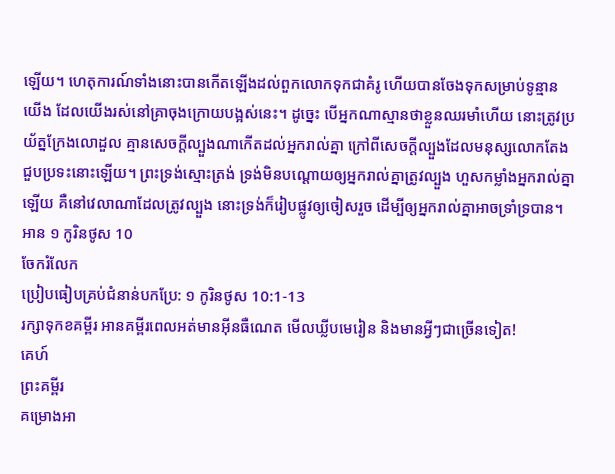ឡើយ។ ហេតុការណ៍ទាំងនោះបានកើតឡើងដល់ពួកលោកទុកជាគំរូ ហើយបានចែងទុកសម្រាប់ទូន្មានយើង ដែលយើងរស់នៅគ្រាចុងក្រោយបង្អស់នេះ។ ដូច្នេះ បើអ្នកណាស្មានថាខ្លួនឈរមាំហើយ នោះត្រូវប្រយ័ត្នក្រែងលោដួល គ្មានសេចក្តីល្បួងណាកើតដល់អ្នករាល់គ្នា ក្រៅពីសេចក្តីល្បួងដែលមនុស្សលោកតែងជួបប្រទះនោះឡើយ។ ព្រះទ្រង់ស្មោះត្រង់ ទ្រង់មិនបណ្ដោយឲ្យអ្នករាល់គ្នាត្រូវល្បួង ហួសកម្លាំងអ្នករាល់គ្នាឡើយ គឺនៅវេលាណាដែលត្រូវល្បួង នោះទ្រង់ក៏រៀបផ្លូវឲ្យចៀសរួច ដើម្បីឲ្យអ្នករាល់គ្នាអាចទ្រាំទ្របាន។
អាន ១ កូរិនថូស 10
ចែករំលែក
ប្រៀបធៀបគ្រប់ជំនាន់បកប្រែ: ១ កូរិនថូស 10:1-13
រក្សាទុកខគម្ពីរ អានគម្ពីរពេលអត់មានអ៊ីនធឺណេត មើលឃ្លីបមេរៀន និងមានអ្វីៗជាច្រើនទៀត!
គេហ៍
ព្រះគម្ពីរ
គម្រោងអា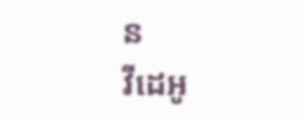ន
វីដេអូ